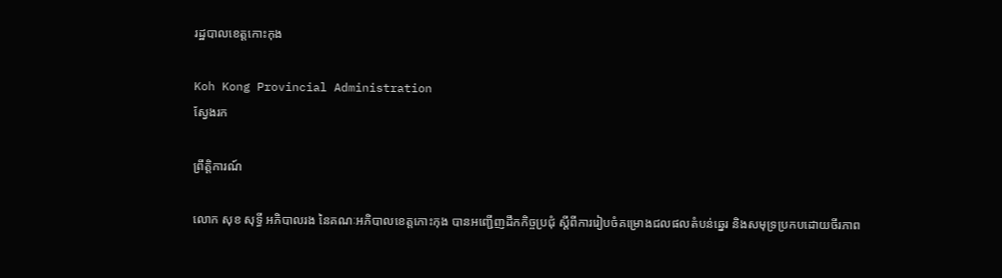រដ្ឋបាលខេត្តកោះកុង

Koh Kong Provincial Administration
ស្វែងរក

ព្រឹត្តិការណ៍

លោក សុខ សុទ្ធី អភិបាលរង នៃគណៈអភិបាលខេត្តកោះកុង បានអញ្ជើញដឹកកិច្ចប្រជុំ ស្តីពីការរៀបចំគម្រោងជលផលតំបន់ឆ្នេរ និងសមុទ្រប្រកបដោយចីរភាព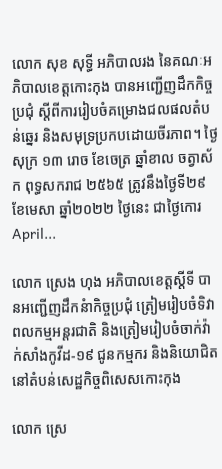លោក សុខ សុទ្ធី អភិបាលរង នៃគណៈអភិបាលខេត្តកោះកុង បានអញ្ជើញដឹកកិច្ចប្រជុំ ស្តីពីការរៀបចំគម្រោងជលផលតំបន់ឆ្នេរ និងសមុទ្រប្រកបដោយចីរភាព។ ថ្ងៃសុក្រ ១៣ រោច ខែចេត្រ ឆ្នាំខាល ចត្វាស័ក ពុទ្ធសករាជ ២៥៦៥ ត្រូវនឹងថ្ងៃទី២៩ ខែមេសា ឆ្នាំ២០២២ ថ្ងៃនេះ ជាថ្ងៃកោរ April...

លោក ស្រេង ហុង អភិបាលខេត្តស្តីទី បានអញ្ជើញដឹកនំាកិច្ចប្រជុំ ត្រៀមរៀបចំទិវាពលកម្មអន្តរជាតិ និងត្រៀមរៀបចំចាក់វ៉ាក់សាំងកូវីដ-១៩ ជូនកម្មករ និងនិយោជិត នៅតំបន់សេដ្ឋកិច្ចពិសេសកោះកុង

លោក ស្រេ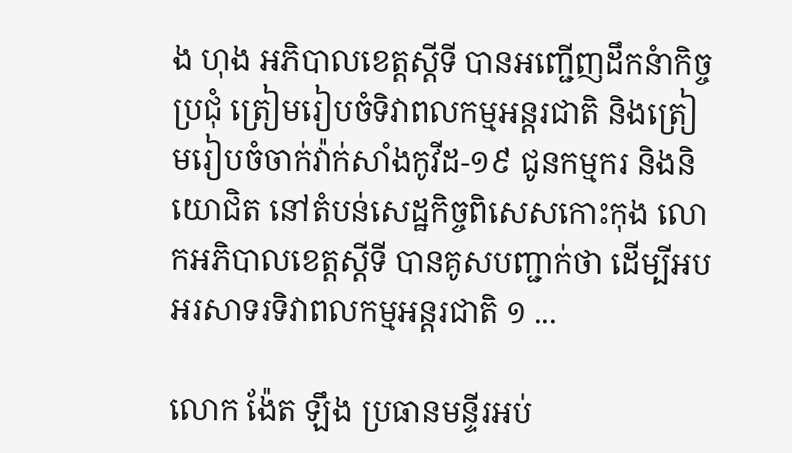ង ហុង អភិបាលខេត្តស្តីទី បានអញ្ជើញដឹកនំាកិច្ចប្រជុំ ត្រៀមរៀបចំទិវាពលកម្មអន្តរជាតិ និងត្រៀមរៀបចំចាក់វ៉ាក់សាំងកូវីដ-១៩ ជូនកម្មករ និងនិយោជិត នៅតំបន់សេដ្ឋកិច្ចពិសេសកោះកុង លោកអភិបាលខេត្តស្តីទី បានគូសបញ្ជាក់ថា ដើម្បីអបអរសាទរទិវាពលកម្មអន្តរជាតិ ១ ...

លោក ង៉ែត ឡឹង ប្រធានមន្ទីរអប់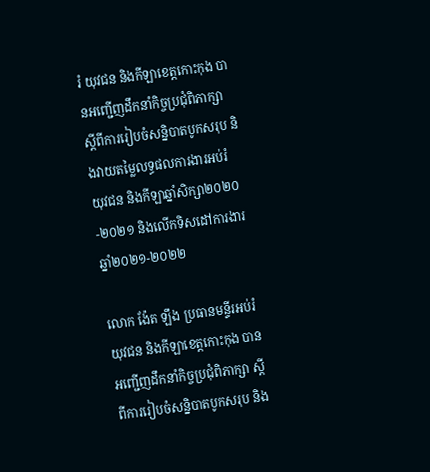រំ យុវជន និងកីឡាខេត្តកោះកុង បានអញ្ជើញដឹកនាំកិច្ចប្រជុំពិភាក្សា ស្តីពីការរៀបចំសន្និបាតបូកសរុប និងវាយតម្លៃលទ្ធផលការងារអប់រំ យុវជន និងកីឡាឆ្នាំសិក្សា២០២០-២០២១ និងលើកទិសដៅការងារឆ្នាំ២០២១-២០២២

លោក ង៉ែត ឡឹង ប្រធានមន្ទីរអប់រំ យុវជន និងកីឡាខេត្តកោះកុង បានអញ្ជើញដឹកនាំកិច្ចប្រជុំពិភាក្សា ស្តីពីការរៀបចំសន្និបាតបូកសរុប និង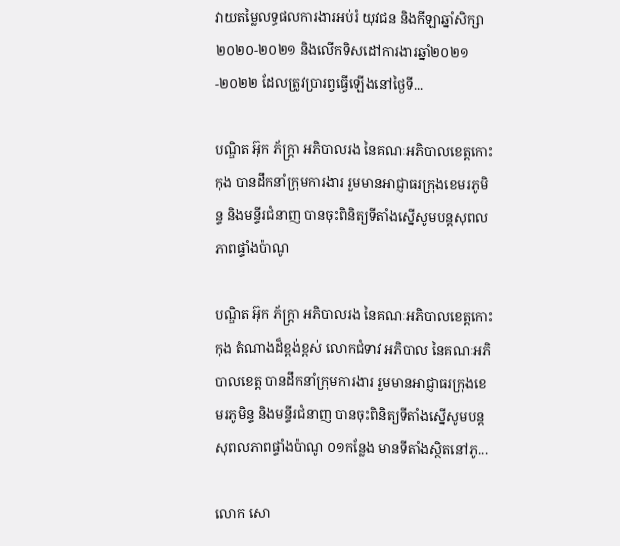វាយតម្លៃលទ្ធផលការងារអប់រំ យុវជន និងកីឡាឆ្នាំសិក្សា២០២០-២០២១ និងលើកទិសដៅការងារឆ្នាំ២០២១-២០២២ ដែលត្រូវប្រារព្វធ្វើឡើងនៅថ្ងៃទី...

បណ្ឌិត អ៊ុក ភ័ក្ត្រា អភិបាលរង នៃគណៈអភិបាលខេត្តកោះកុង បានដឹកនាំក្រុមការងារ រួមមានអាជ្ញាធរក្រុងខេមរភូមិន្ទ និងមន្ទីរជំនាញ បានចុះពិនិត្យទីតាំងស្នើសូមបន្តសុពលភាពផ្ទាំងប៉ាណូ

បណ្ឌិត អ៊ុក ភ័ក្ត្រា អភិបាលរង នៃគណៈអភិបាលខេត្តកោះកុង តំណាងដ៏ខ្ពង់ខ្ពស់ លោកជំទាវ អភិបាល នៃគណៈអភិបាលខេត្ត បានដឹកនាំក្រុមការងារ រួមមានអាជ្ញាធរក្រុងខេមរភូមិន្ទ និងមន្ទីរជំនាញ បានចុះពិនិត្យទីតាំងស្នើសូមបន្តសុពលភាពផ្ទាំងប៉ាណូ ០១កន្លែង មានទីតាំងស្ថិតនៅភូ...

លោក សោ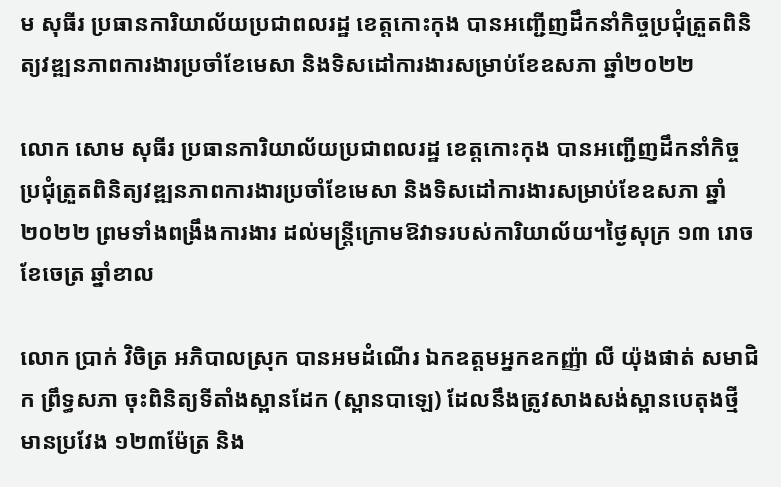ម សុធីរ ប្រធានការិយាល័យប្រជាពលរដ្ឋ ខេត្តកោះកុង បានអញ្ជើញដឹកនាំកិច្ចប្រជុំត្រួតពិនិត្យវឌ្ឍនភាពការងារប្រចាំខែមេសា និងទិសដៅការងារសម្រាប់ខែឧសភា ឆ្នាំ២០២២

លោក សោម សុធីរ ប្រធានការិយាល័យប្រជាពលរដ្ឋ ខេត្តកោះកុង បានអញ្ជើញដឹកនាំកិច្ចប្រជុំត្រួតពិនិត្យវឌ្ឍនភាពការងារប្រចាំខែមេសា និងទិសដៅការងារសម្រាប់ខែឧសភា ឆ្នាំ២០២២ ព្រមទាំងពង្រឹងការងារ ដល់មន្រ្តីក្រោមឱវាទរបស់ការិយាល័យ។ថ្ងៃសុក្រ ១៣ រោច ខែចេត្រ ឆ្នាំខាល

លោក ប្រាក់ វិចិត្រ អភិបាលស្រុក បានអមដំណើរ ឯកឧត្តមអ្នកឧកញ្ញ៉ា លី យ៉ុងផាត់ សមាជិក ព្រឹទ្ធសភា ចុះពិនិត្យទីតាំងស្ពានដែក (ស្ពានបាឡេ) ដែលនឹងត្រូវសាងសង់ស្ពានបេតុងថ្មី មានប្រវែង ១២៣ម៉ែត្រ និង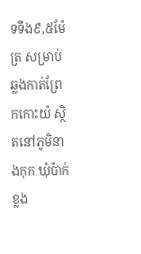ទទឹង៩,៥ម៉ែត្រ សម្រាប់ឆ្លងកាត់ព្រែកកោះយ៉ ស្ថិតនៅភូមិនាងកុក ឃុំប៉ាក់ខ្លង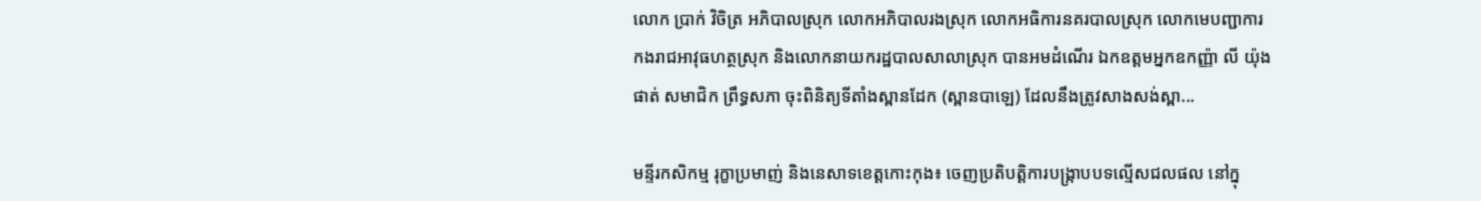លោក ប្រាក់ វិចិត្រ អភិបាលស្រុក លោកអភិបាលរងស្រុក លោកអធិការនគរបាលស្រុក លោកមេបញ្ជាការកងរាជអាវុធហត្ថស្រុក និងលោកនាយករដ្ឋបាលសាលាស្រុក បានអមដំណើរ ឯកឧត្តមអ្នកឧកញ្ញ៉ា លី យ៉ុងផាត់ សមាជិក ព្រឹទ្ធសភា ចុះពិនិត្យទីតាំងស្ពានដែក (ស្ពានបាឡេ) ដែលនឹងត្រូវសាងសង់ស្ពា...

មន្ទីរកសិកម្ម រុក្ខាប្រមាញ់ និងនេសាទខេត្តកោះកុង៖ ចេញប្រតិបត្តិការបង្ក្រាបបទល្មើសជលផល នៅក្នុ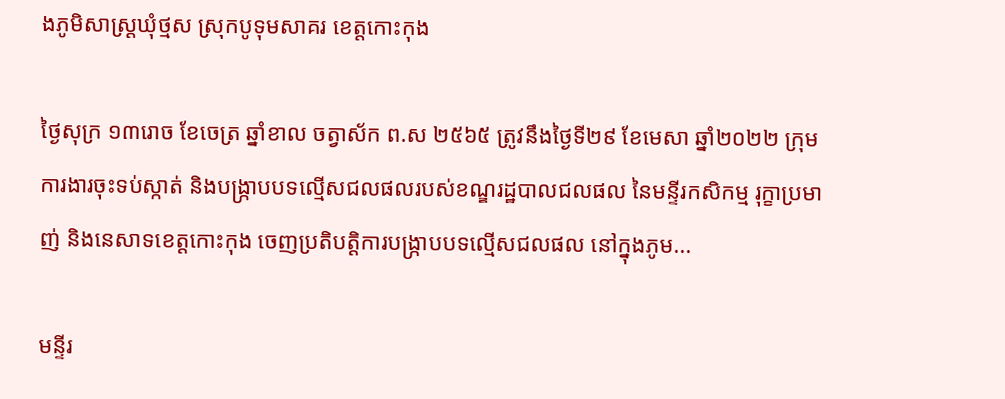ងភូមិសាស្ត្រឃុំថ្មស ស្រុកបូទុមសាគរ ខេត្តកោះកុង

ថ្ងៃសុក្រ ១៣រោច ខែចេត្រ ឆ្នាំខាល ចត្វាស័ក ព.ស ២៥៦៥ ត្រូវនឹងថ្ងៃទី២៩ ខែមេសា ឆ្នាំ២០២២ ក្រុមការងារចុះទប់ស្កាត់ និងបង្ក្រាបបទល្មើសជលផលរបស់ខណ្ឌរដ្ឋបាលជលផល នៃមន្ទីរកសិកម្ម រុក្ខាប្រមាញ់ និងនេសាទខេត្តកោះកុង ចេញប្រតិបត្តិការបង្ក្រាបបទល្មើសជលផល នៅក្នុងភូម...

មន្ទីរ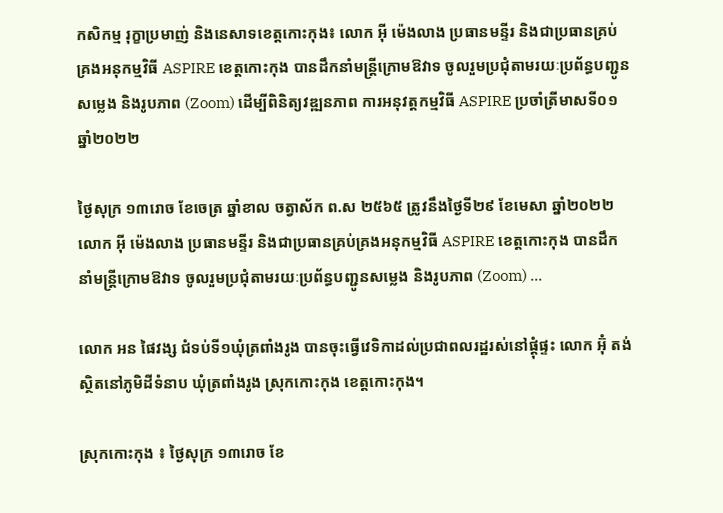កសិកម្ម រុក្ខាប្រមាញ់ និងនេសាទខេត្តកោះកុង៖ លោក អុី ម៉េងលាង ប្រធានមន្ទីរ និងជាប្រធានគ្រប់គ្រងអនុកម្មវិធី ASPIRE ខេត្តកោះកុង បានដឹកនាំមន្រ្តីក្រោមឱវាទ ចូលរួមប្រជុំតាមរយៈប្រព័ន្ធបញ្ជូនសម្លេង និងរូបភាព (Zoom) ដើម្បីពិនិត្យវឌ្ឍនភាព ការអនុវត្តកម្មវិធី ASPIRE ប្រចាំត្រីមាសទី០១ ឆ្នាំ២០២២

ថ្ងៃសុក្រ ១៣រោច ខែចេត្រ ឆ្នាំខាល ចត្វាស័ក ព.ស ២៥៦៥ ត្រូវនឹងថ្ងៃទី២៩ ខែមេសា ឆ្នាំ២០២២ លោក អុី ម៉េងលាង ប្រធានមន្ទីរ និងជាប្រធានគ្រប់គ្រងអនុកម្មវិធី ASPIRE ខេត្តកោះកុង បានដឹកនាំមន្រ្តីក្រោមឱវាទ ចូលរួមប្រជុំតាមរយៈប្រព័ន្ធបញ្ជូនសម្លេង និងរូបភាព (Zoom) ...

លោក អន ផៃវង្ស ជំទប់ទី១ឃុំត្រពាំងរូង បានចុះធ្វើវេទិកាដល់ប្រជាពលរដ្ឋរស់នៅផ្តុំផ្ទះ លោក អ៊ុំ តង់ ស្ថិតនៅភូមិដីទំនាប ឃុំត្រពាំងរូង ស្រុកកោះកុង ខេត្តកោះកុង។

ស្រុកកោះកុង ៖ ថ្ងៃសុក្រ ១៣រោច ខែ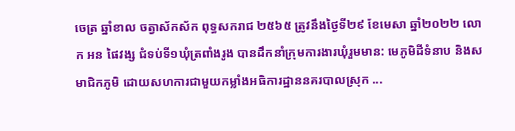ចេត្រ ឆ្នាំខាល ចត្វាស័កស័ក ពុទ្ធសករាជ ២៥៦៥ ត្រូវនឹងថ្ងៃទី២៩ ខែមេសា ឆ្នាំ២០២២ លោក អន ផៃវង្ស ជំទប់ទី១ឃុំត្រពាំងរូង បានដឹកនាំក្រុមការងារឃុំរួមមាន: មេភូមិដីទំនាប និងសមាជិកភូមិ ដោយសហការជាមួយកម្លាំងអធិការដ្ឋាននគរបាលស្រុក ...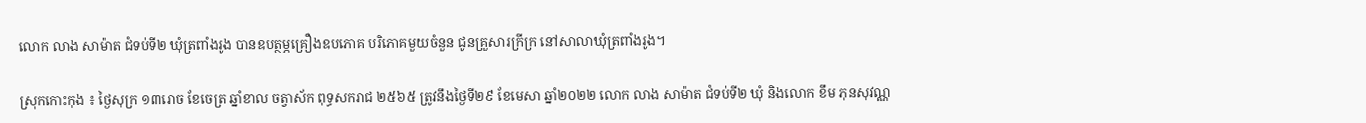លោក លាង សាម៉ាត ជំទប់ទី២ ឃុំត្រពាំងរូង បានឧបត្ថម្ភគ្រឿងឧបភោគ បរិភោគមួយចំនួន ជូនគ្រួសារក្រីក្រ នៅសាលាឃុំត្រពាំងរូង។

ស្រុកកោះកុង ៖ ថ្ងៃសុក្រ ១៣រោច ខែចេត្រ ឆ្នាំខាល ចត្វាស័ក ពុទ្ធសករាជ ២៥៦៥ ត្រូវនឹងថ្ងៃទី២៩ ខែមេសា ឆ្នាំ២០២២ លោក លាង សាម៉ាត ជំទប់ទី២ ឃុំ និងលោក ខឹម ភុនសុវណ្ណ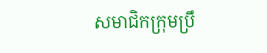សមាជិកក្រុមប្រឹ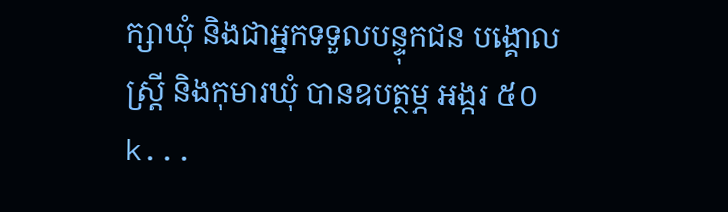ក្សាឃុំ និងជាអ្នកទទួលបន្ទុកជន បង្គោលស្ត្រី និងកុមារឃុំ បានឧបត្ថម្ភ អង្ករ ៥០ k...